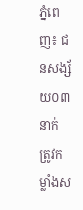ភ្នំពេញ៖ ជនសង្ស័យ០៣នាក់ ត្រូវកម្លាំងស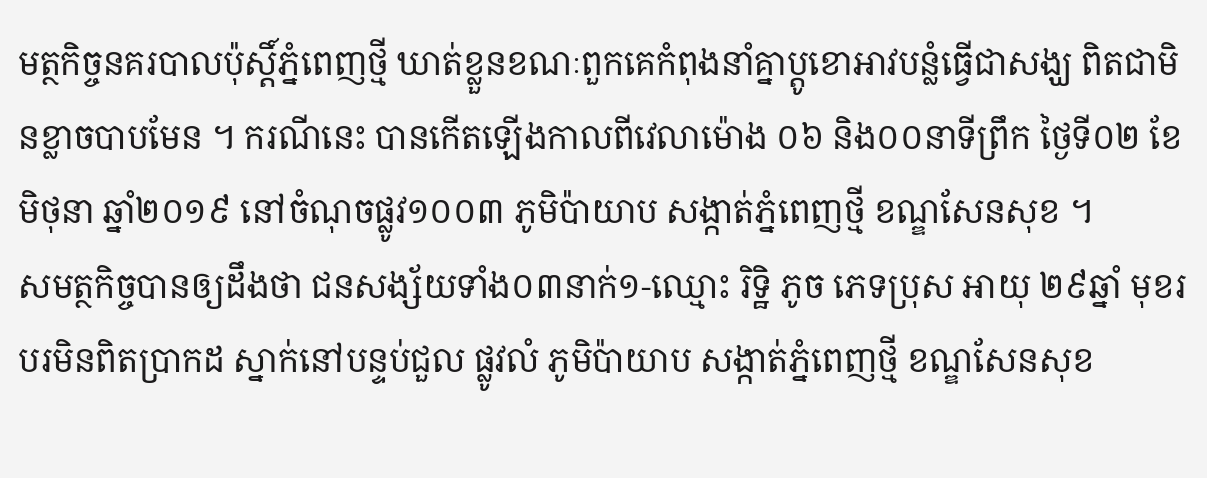មត្ថកិច្ចនគរបាលប៉ុស្តិ៍ភ្នំពេញថ្មី ឃាត់ខ្លួនខណៈពួកគេកំពុងនាំគ្នាប្តូខោអាវបន្លំធ្វើជាសង្ឃ ពិតជាមិនខ្លាចបាបមែន ។ ករណីនេះ បានកើតឡើងកាលពីវេលាម៉ោង ០៦ និង០០នាទីព្រឹក ថ្ងៃទី០២ ខែមិថុនា ឆ្នាំ២០១៩ នៅចំណុចផ្លូវ១០០៣ ភូមិប៉ាយាប សង្កាត់ភ្នំពេញថ្មី ខណ្ឌសែនសុខ ។
សមត្ថកិច្ចបានឲ្យដឹងថា ជនសង្ស័យទាំង០៣នាក់១-ឈ្មោះ រិទ្ឋិ ភូច ភេទប្រុស អាយុ ២៩ឆ្នាំ មុខរបរមិនពិតប្រាកដ ស្នាក់នៅបន្ទប់ជួល ផ្លូវលំ ភូមិប៉ាយាប សង្កាត់ភ្នំពេញថ្មី ខណ្ឌសែនសុខ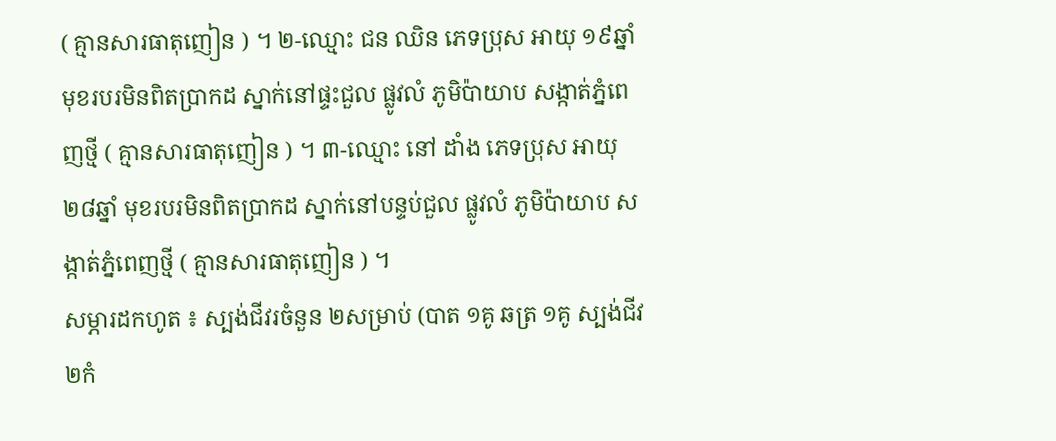( គ្មានសារធាតុញៀន ) ។ ២-ឈ្មោះ ជន ឈិន ភេទប្រុស អាយុ ១៩ឆ្នាំ មុខរបរមិនពិតប្រាកដ ស្នាក់នៅផ្ទះជួល ផ្លូវលំ ភូមិប៉ាយាប សង្កាត់ភ្នំពេញថ្មី ( គ្មានសារធាតុញៀន ) ។ ៣-ឈ្មោះ នៅ ដាំង ភេទប្រុស អាយុ ២៨ឆ្នាំ មុខរបរមិនពិតប្រាកដ ស្នាក់នៅបន្ទប់ជួល ផ្លូវលំ ភូមិប៉ាយាប សង្កាត់ភ្នំពេញថ្មី ( គ្មានសារធាតុញៀន ) ។
សម្ភារដកហូត ៖ ស្បង់ជីវរចំនួន ២សម្រាប់ (បាត ១គូ ឆត្រ ១គូ ស្បង់ជីវ ២កំ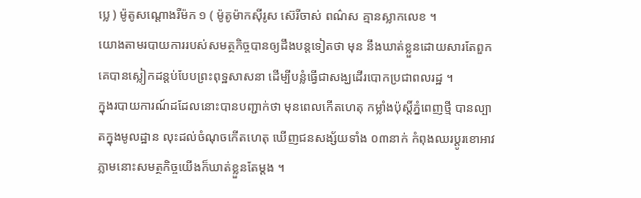ប្លេ ) ម៉ូតូសណ្តោងរឺម៉ក ១ ( ម៉ូតូម៉ាកស៊ីរូស ស៊េរីចាស់ ពណ៌ស គ្មានស្លាកលេខ ។
យោងតាមរបាយការរបស់សមត្ថកិច្ចបានឲ្យដឹងបន្តទៀតថា មុន នឹងឃាត់ខ្លួនដោយសារតែពួកគេបានស្លៀកដន្តប់បែបព្រះពុទ្ឋសាសនា ដើម្បីបន្លំធ្វើជាសង្ឃដើរបោកប្រជាពលរដ្ឋ ។
ក្នុងរបាយការណ៍ដដែលនោះបានបញ្ជាក់ថា មុនពេលកើតហេតុ កម្លាំងប៉ុស្តិ៍ភ្នំពេញថ្មី បានល្បាតក្នុងមូលដ្ឋាន លុះដល់ចំណុចកើតហេតុ ឃើញជនសង្ស័យទាំង ០៣នាក់ កំពុងឈរប្តូរខោអាវ ភ្លាមនោះសមត្ថកិច្ចយើងក៏ឃាត់ខ្លួនតែម្តង ។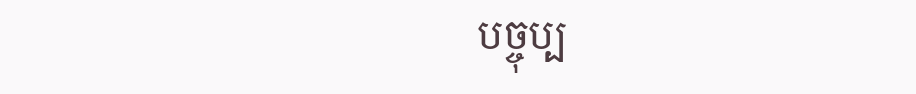បច្ចុប្ប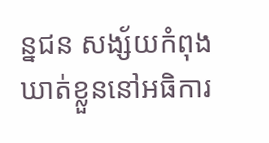ន្នជន សង្ស័យកំពុងឃាត់ខ្លួននៅអធិការ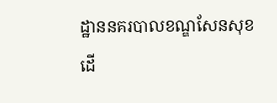ដ្ឋាននគរបាលខណ្ឌសែនសុខ ដើ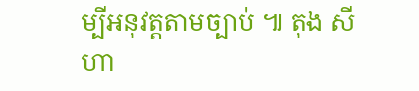ម្បីអនុវត្តតាមច្បាប់ ៕ តុង សីហា